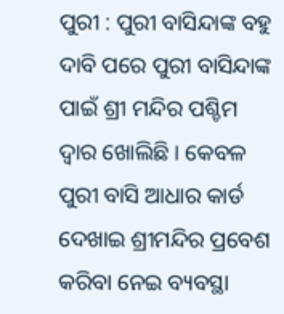ପୁରୀ : ପୁରୀ ବାସିନ୍ଦାଙ୍କ ବହୁ ଦାବି ପରେ ପୁରୀ ବାସିନ୍ଦାଙ୍କ ପାଇଁ ଶ୍ରୀ ମନ୍ଦିର ପଶ୍ଚିମ ଦ୍ୱାର ଖୋଲିଛି । କେବଳ ପୁରୀ ବାସି ଆଧାର କାର୍ଡ ଦେଖାଇ ଶ୍ରୀମନ୍ଦିର ପ୍ରବେଶ କରିବା ନେଇ ବ୍ୟବସ୍ଥା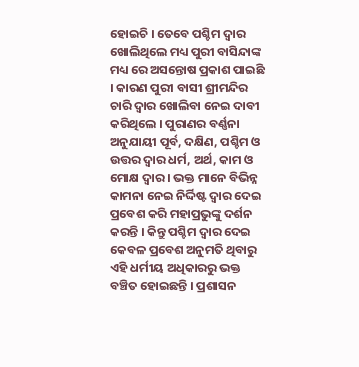ହୋଇଚି । ତେବେ ପଶ୍ଚିମ ଦ୍ୱାର ଖୋଲିଥିଲେ ମଧ୍ୟ ପୁରୀ ବାସିନ୍ଦାଙ୍କ ମଧ୍ୟ ରେ ଅସନ୍ତୋଷ ପ୍ରକାଶ ପାଇଛି । କାରଣ ପୁରୀ ବାସୀ ଶ୍ରୀମନ୍ଦିର ଚାରି ଦ୍ୱାର ଖୋଲିବା ନେଇ ଦାବୀ କରିଥିଲେ । ପୁରାଣର ବର୍ଣ୍ଣନା ଅନୁଯାୟୀ ପୂର୍ବ, ଦକ୍ଷିଣ, ପଶ୍ଚିମ ଓ ଉତ୍ତର ଦ୍ୱାର ଧର୍ମ, ଅର୍ଥ, କାମ ଓ ମୋକ୍ଷ ଦ୍ୱାର । ଭକ୍ତ ମାନେ ବିଭିନ୍ନ କାମନା ନେଇ ନିର୍ଦ୍ଦିଷ୍ଟ ଦ୍ୱାର ଦେଇ ପ୍ରବେଶ କରି ମହାପ୍ରଭୁଙ୍କୁ ଦର୍ଶନ କରନ୍ତି । କିନ୍ତୁ ପଶ୍ଚିମ ଦ୍ୱାର ଦେଇ କେବଳ ପ୍ରବେଶ ଅନୁମତି ଥିବାରୁ ଏହି ଧର୍ମୀୟ ଅଧିକାରରୁ ଭକ୍ତ ବଞ୍ଚିତ ହୋଇଛନ୍ତି । ପ୍ରଶାସନ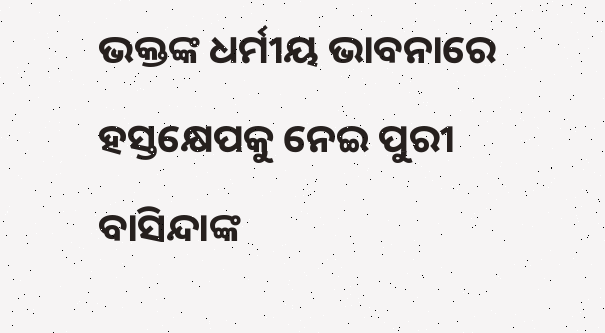ଭକ୍ତଙ୍କ ଧର୍ମୀୟ ଭାବନାରେ ହସ୍ତକ୍ଷେପକୁ ନେଇ ପୁରୀ ବାସିନ୍ଦାଙ୍କ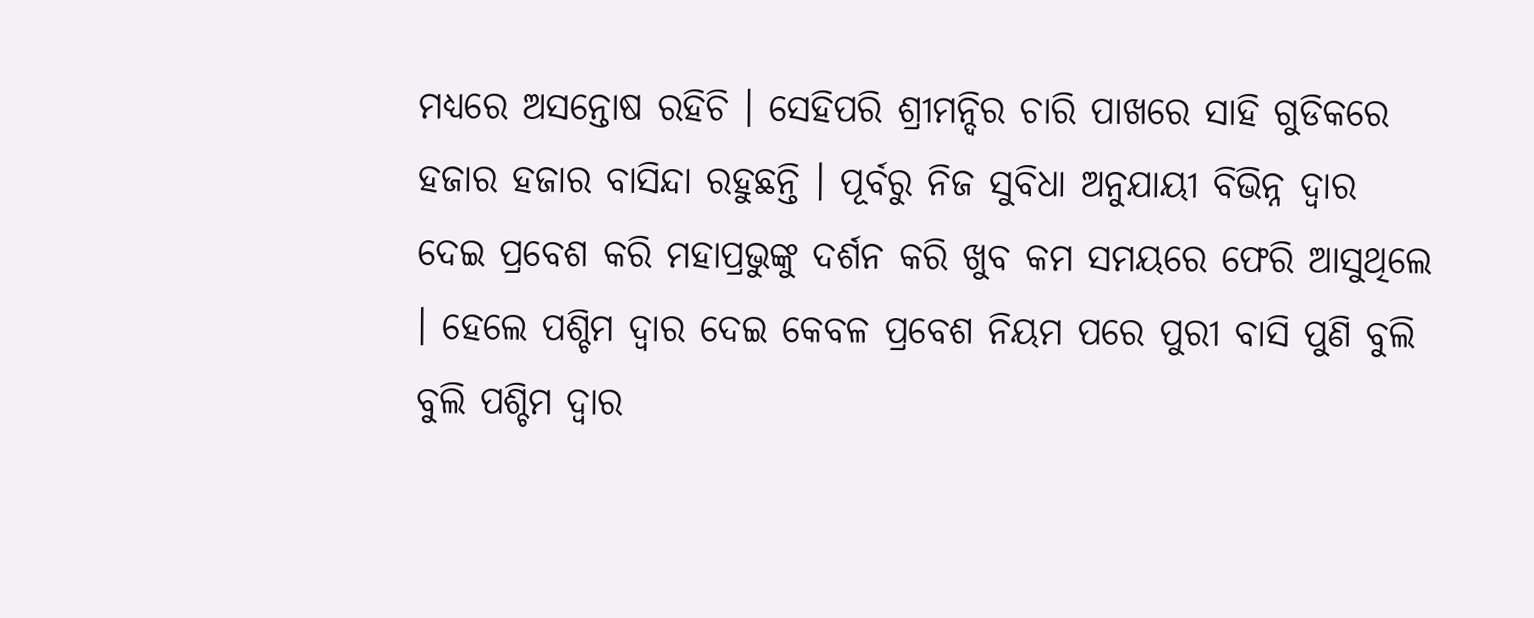ମଧ୍ୟରେ ଅସନ୍ତୋଷ ରହିଚି । ସେହିପରି ଶ୍ରୀମନ୍ଦିର ଚାରି ପାଖରେ ସାହି ଗୁଡିକରେ ହଜାର ହଜାର ବାସିନ୍ଦା ରହୁଛନ୍ତି । ପୂର୍ବରୁ ନିଜ ସୁବିଧା ଅନୁଯାୟୀ ବିଭିନ୍ନ ଦ୍ୱାର ଦେଇ ପ୍ରବେଶ କରି ମହାପ୍ରଭୁଙ୍କୁ ଦର୍ଶନ କରି ଖୁବ କମ ସମୟରେ ଫେରି ଆସୁଥିଲେ । ହେଲେ ପଶ୍ଚିମ ଦ୍ୱାର ଦେଇ କେବଳ ପ୍ରବେଶ ନିୟମ ପରେ ପୁରୀ ବାସି ପୁଣି ବୁଲି ବୁଲି ପଶ୍ଚିମ ଦ୍ୱାର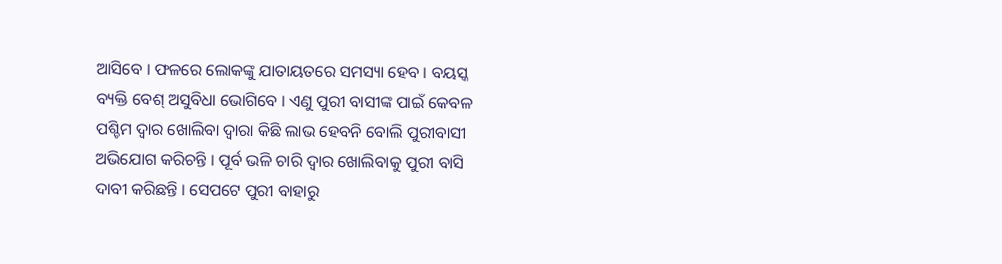ଆସିବେ । ଫଳରେ ଲୋକଙ୍କୁ ଯାତାୟତରେ ସମସ୍ୟା ହେବ । ବୟସ୍କ ବ୍ୟକ୍ତି ବେଶ୍ ଅସୁବିଧା ଭୋଗିବେ । ଏଣୁ ପୁରୀ ବାସୀଙ୍କ ପାଇଁ କେବଳ ପଶ୍ଚିମ ଦ୍ୱାର ଖୋଲିବା ଦ୍ୱାରା କିଛି ଲାଭ ହେବନି ବୋଲି ପୁରୀବାସୀ ଅଭିଯୋଗ କରିଚନ୍ତି । ପୂର୍ବ ଭଳି ଚାରି ଦ୍ୱାର ଖୋଲିବାକୁ ପୁରୀ ବାସି ଦାବୀ କରିଛନ୍ତି । ସେପଟେ ପୁରୀ ବାହାରୁ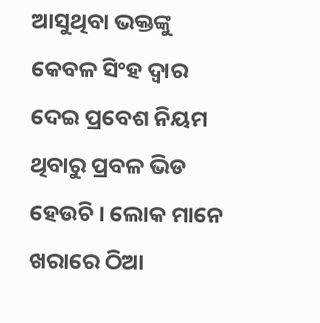ଆସୁଥିବା ଭକ୍ତଙ୍କୁ କେବଳ ସିଂହ ଦ୍ୱାର ଦେଇ ପ୍ରବେଶ ନିୟମ ଥିବାରୁ ପ୍ରବଳ ଭିଡ ହେଉଚି । ଲୋକ ମାନେ ଖରାରେ ଠିଆ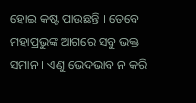ହୋଇ କଷ୍ଟ ପାଉଛନ୍ତି । ତେବେ ମହାପ୍ରଭୁଙ୍କ ଆଗରେ ସବୁ ଭକ୍ତ ସମାନ । ଏଣୁ ଭେଦଭାବ ନ କରି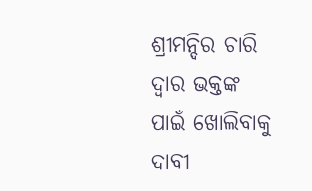ଶ୍ରୀମନ୍ଦିର ଚାରି ଦ୍ୱାର ଭକ୍ତଙ୍କ ପାଇଁ ଖୋଲିବାକୁ ଦାବୀ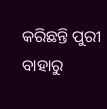କରିଛନ୍ତି ପୁରୀ ବାହାରୁ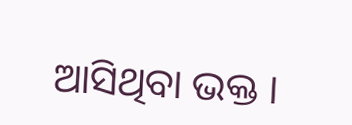ଆସିଥିବା ଭକ୍ତ ।